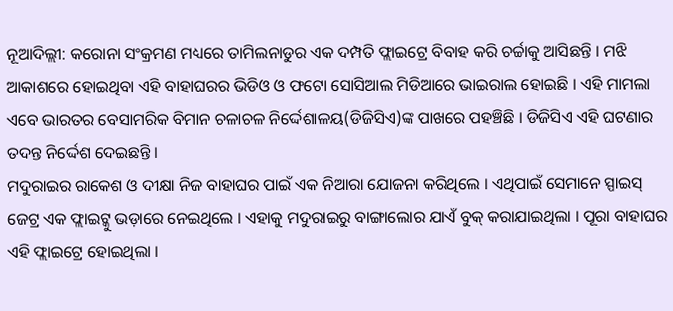ନୂଆଦିଲ୍ଲୀ: କରୋନା ସଂକ୍ରମଣ ମଧ୍ୟରେ ତାମିଲନାଡୁର ଏକ ଦମ୍ପତି ଫ୍ଲାଇଟ୍ରେ ବିବାହ କରି ଚର୍ଚ୍ଚାକୁ ଆସିଛନ୍ତି । ମଝି ଆକାଶରେ ହୋଇଥିବା ଏହି ବାହାଘରର ଭିଡିଓ ଓ ଫଟୋ ସୋସିଆଲ ମିଡିଆରେ ଭାଇରାଲ ହୋଇଛି । ଏହି ମାମଲା ଏବେ ଭାରତର ବେସାମରିକ ବିମାନ ଚଳାଚଳ ନିର୍ଦ୍ଦେଶାଳୟ(ଡିଜିସିଏ)ଙ୍କ ପାଖରେ ପହଞ୍ଚିଛି । ଡିଜିସିଏ ଏହି ଘଟଣାର ତଦନ୍ତ ନିର୍ଦ୍ଦେଶ ଦେଇଛନ୍ତି ।
ମଦୁରାଇର ରାକେଶ ଓ ଦୀକ୍ଷା ନିଜ ବାହାଘର ପାଇଁ ଏକ ନିଆରା ଯୋଜନା କରିଥିଲେ । ଏଥିପାଇଁ ସେମାନେ ସ୍ପାଇସ୍ ଜେଟ୍ର ଏକ ଫ୍ଲାଇଟ୍କୁ ଭଡ଼ାରେ ନେଇଥିଲେ । ଏହାକୁ ମଦୁରାଇରୁ ବାଙ୍ଗାଲୋର ଯାଏଁ ବୁକ୍ କରାଯାଇଥିଲା । ପୂରା ବାହାଘର ଏହି ଫ୍ଲାଇଟ୍ରେ ହୋଇଥିଲା ।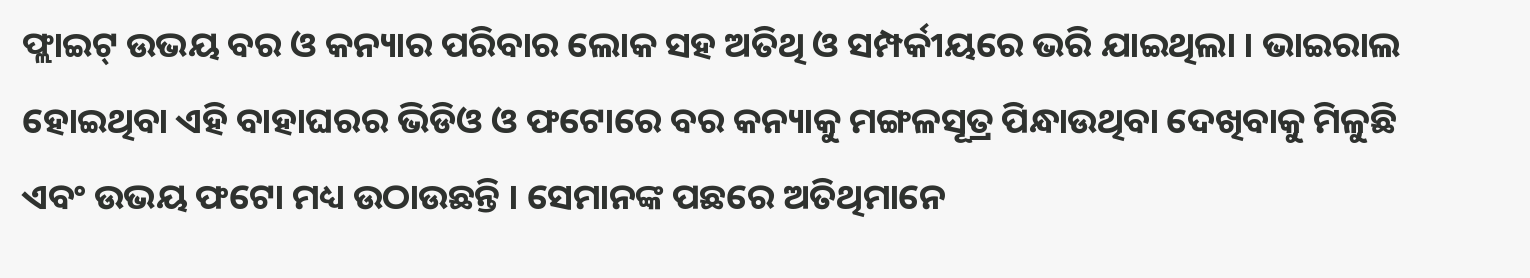ଫ୍ଲାଇଟ୍ ଉଭୟ ବର ଓ କନ୍ୟାର ପରିବାର ଲୋକ ସହ ଅତିଥି ଓ ସମ୍ପର୍କୀୟରେ ଭରି ଯାଇଥିଲା । ଭାଇରାଲ ହୋଇଥିବା ଏହି ବାହାଘରର ଭିଡିଓ ଓ ଫଟୋରେ ବର କନ୍ୟାକୁ ମଙ୍ଗଳସୂତ୍ର ପିନ୍ଧାଉଥିବା ଦେଖିବାକୁ ମିଳୁଛି ଏବଂ ଉଭୟ ଫଟୋ ମଧ୍ୟ ଉଠାଉଛନ୍ତି । ସେମାନଙ୍କ ପଛରେ ଅତିଥିମାନେ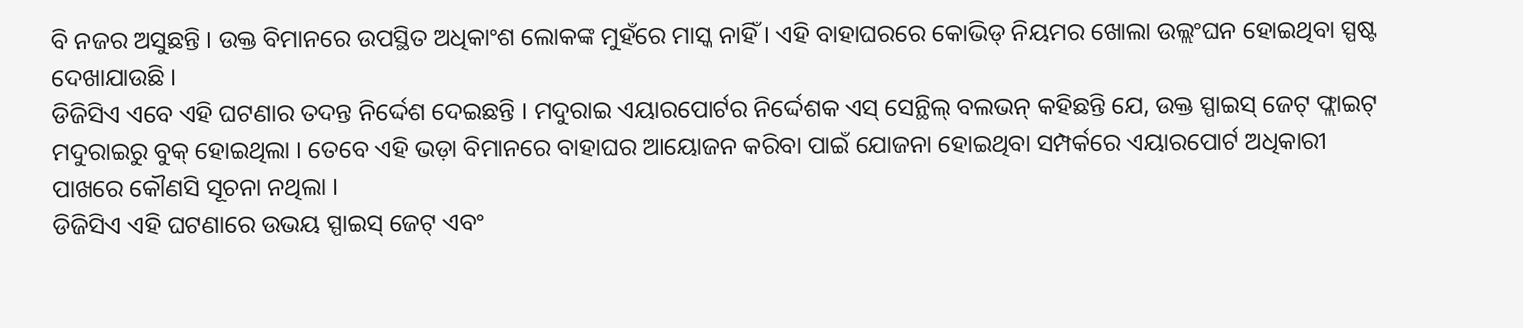ବି ନଜର ଅସୁଛନ୍ତି । ଉକ୍ତ ବିମାନରେ ଉପସ୍ଥିତ ଅଧିକାଂଶ ଲୋକଙ୍କ ମୁହଁରେ ମାସ୍କ ନାହିଁ । ଏହି ବାହାଘରରେ କୋଭିଡ୍ ନିୟମର ଖୋଲା ଉଲ୍ଲଂଘନ ହୋଇଥିବା ସ୍ପଷ୍ଟ ଦେଖାଯାଉଛି ।
ଡିଜିସିଏ ଏବେ ଏହି ଘଟଣାର ତଦନ୍ତ ନିର୍ଦ୍ଦେଶ ଦେଇଛନ୍ତି । ମଦୁରାଇ ଏୟାରପୋର୍ଟର ନିର୍ଦ୍ଦେଶକ ଏସ୍ ସେନ୍ଥିଲ୍ ବଲଭନ୍ କହିଛନ୍ତି ଯେ, ଉକ୍ତ ସ୍ପାଇସ୍ ଜେଟ୍ ଫ୍ଲାଇଟ୍ ମଦୁରାଇରୁ ବୁକ୍ ହୋଇଥିଲା । ତେବେ ଏହି ଭଡ଼ା ବିମାନରେ ବାହାଘର ଆୟୋଜନ କରିବା ପାଇଁ ଯୋଜନା ହୋଇଥିବା ସମ୍ପର୍କରେ ଏୟାରପୋର୍ଟ ଅଧିକାରୀ ପାଖରେ କୌଣସି ସୂଚନା ନଥିଲା ।
ଡିଜିସିଏ ଏହି ଘଟଣାରେ ଉଭୟ ସ୍ପାଇସ୍ ଜେଟ୍ ଏବଂ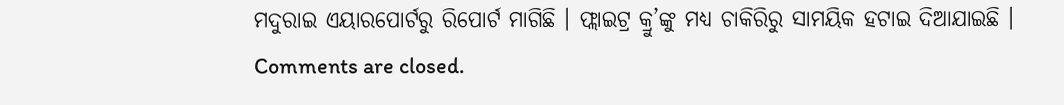ମଦୁରାଇ ଏୟାରପୋର୍ଟରୁ ରିପୋର୍ଟ ମାଗିଛି । ଫ୍ଲାଇଟ୍ର କ୍ରୁ’ଙ୍କୁ ମଧ୍ୟ ଚାକିରିରୁ ସାମୟିକ ହଟାଇ ଦିଆଯାଇଛି ।
Comments are closed.